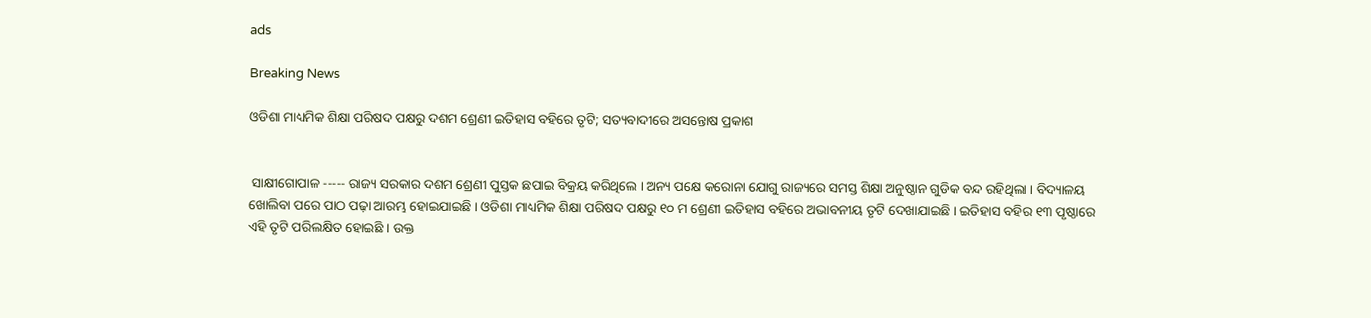ads

Breaking News

ଓଡିଶା ମାଧ୍ୟମିକ ଶିକ୍ଷା ପରିଷଦ ପକ୍ଷରୁ ଦଶମ ଶ୍ରେଣୀ ଇତିହାସ ବହିରେ ତୃଟି; ସତ୍ୟବାଦୀରେ ଅସନ୍ତୋଷ ପ୍ରକାଶ


 ସାକ୍ଷୀଗୋପାଳ ----- ରାଜ୍ୟ ସରକାର ଦଶମ ଶ୍ରେଣୀ ପୁସ୍ତକ ଛପାଇ ବିକ୍ରୟ କରିଥିଲେ । ଅନ୍ୟ ପକ୍ଷେ କରୋନା ଯୋଗୁ ରାଜ୍ୟରେ ସମସ୍ତ ଶିକ୍ଷା ଅନୁଷ୍ଠାନ ଗୁଡିକ ବନ୍ଦ ରହିଥିଲା । ବିଦ୍ୟାଳୟ ଖୋଲିବା ପରେ ପାଠ ପଢ଼ା ଆରମ୍ଭ ହୋଇଯାଇଛି । ଓଡିଶା ମାଧ୍ୟମିକ ଶିକ୍ଷା ପରିଷଦ ପକ୍ଷରୁ ୧୦ ମ ଶ୍ରେଣୀ ଇତିହାସ ବହିରେ ଅଭାବନୀୟ ତୃଟି ଦେଖାଯାଇଛି । ଇତିହାସ ବହିର ୧୩ ପୃଷ୍ଠାରେ ଏହି ତୃଟି ପରିଲକ୍ଷିତ ହୋଇଛି । ଉକ୍ତ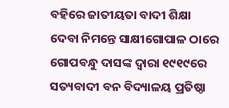ବହିରେ ଜାତୀୟତା ବାଦୀ ଶିକ୍ଷା ଦେବା ନିମନ୍ତେ ସାକ୍ଷୀଗୋପାଳ ଠାରେ ଗୋପବନ୍ଧୁ ଦାସଙ୍କ ଦ୍ୱାରା ୧୯୧୯ରେ ସତ୍ୟବାଦୀ ବନ ବିଦ୍ୟାଳୟ ପ୍ରତିଷ୍ଠା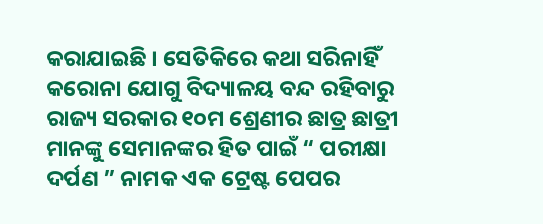କରାଯାଇଛି । ସେତିକିରେ କଥା ସରିନାହିଁ କରୋନା ଯୋଗୁ ବିଦ୍ୟାଳୟ ବନ୍ଦ ରହିବାରୁ ରାଜ୍ୟ ସରକାର ୧୦ମ ଶ୍ରେଣୀର ଛାତ୍ର ଛାତ୍ରୀ ମାନଙ୍କୁ ସେମାନଙ୍କର ହିତ ପାଇଁ “ ପରୀକ୍ଷା ଦର୍ପଣ ” ନାମକ ଏକ ଟ୍ରେଷ୍ଟ ପେପର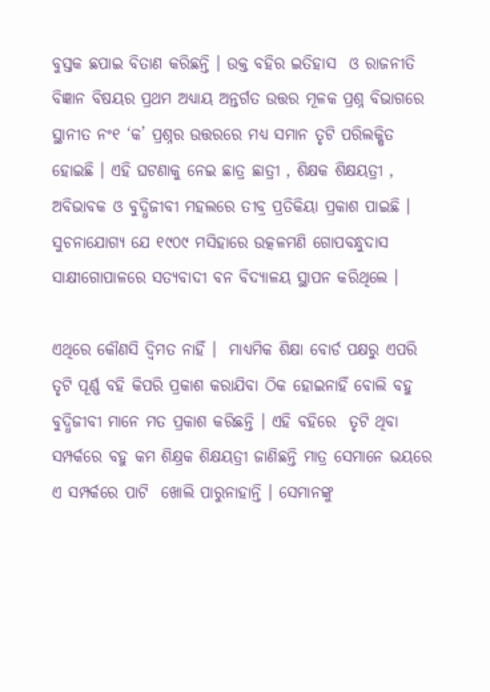ବୁସ୍ତକ ଛପାଇ ବିତାଣ କରିଛନ୍ତି । ଉକ୍ତ ବହିର ଇତିହାସ  ଓ ରାଜନୀତି ବିଜ୍ଞାନ ବିଷୟର ପ୍ରଥମ ଅଧ୍ୟାୟ ଅନ୍ତର୍ଗତ ଉତ୍ତର ମୂଳକ ପ୍ରଶ୍ନ ବିଭାଗରେ ସ୍ଥାନୀତ ନଂ୧ ‘କ’ ପ୍ରଶ୍ନର ଉତ୍ତରରେ ମଧ୍ୟ ସମାନ ତୃଟି ପରିଲକ୍ଷିତ ହୋଇଛି । ଏହି ଘଟଣାକୁ ନେଇ ଛାତ୍ର ଛାତ୍ରୀ , ଶିକ୍ଷକ ଶିକ୍ଷୟତ୍ରୀ , ଅବିଭାବକ ଓ ବୁଦ୍ଧିଜୀବୀ ମହଲରେ ତୀବ୍ର ପ୍ରତିକିୟା ପ୍ରକାଶ ପାଇଛି ।  ସୁଚନାଯୋଗ୍ୟ ଯେ ୧୯୦୯ ମସିହାରେ ଉତ୍କଳମଣି ଗୋପବନ୍ଧୁଦାସ ସାକ୍ଷୀଗୋପାଳରେ ସତ୍ୟବାଦୀ ବନ ବିଦ୍ୟାଳୟ ସ୍ଥାପନ କରିଥିଲେ ।

ଏଥିରେ କୌଣସି ଦ୍ୱିମତ ନାହିଁ ।  ମାଧ୍ୟମିକ ଶିକ୍ଷା ବୋର୍ଡ ପକ୍ଷରୁ ଏପରି ତୃଟି ପୂର୍ଣ୍ଣ ବହି କିପରି ପ୍ରକାଶ କରାଯିବା ଠିକ ହୋଇନାହିଁ ବୋଲି ବହୁ ବୁଦ୍ଧିଜୀବୀ ମାନେ ମତ ପ୍ରକାଶ କରିଛନ୍ତି । ଏହି ବହିରେ  ତୃଟି ଥିବା ସମ୍ପର୍କରେ ବହୁ କମ ଶିକ୍ଷ୍ରକ ଶିକ୍ଷୟତ୍ରୀ ଜାଣିଛନ୍ତି ମାତ୍ର ସେମାନେ ଭୟରେ ଏ ସମ୍ପର୍କରେ ପାଟି  ଖୋଲି ପାରୁନାହାନ୍ତି । ସେମାନଙ୍କୁ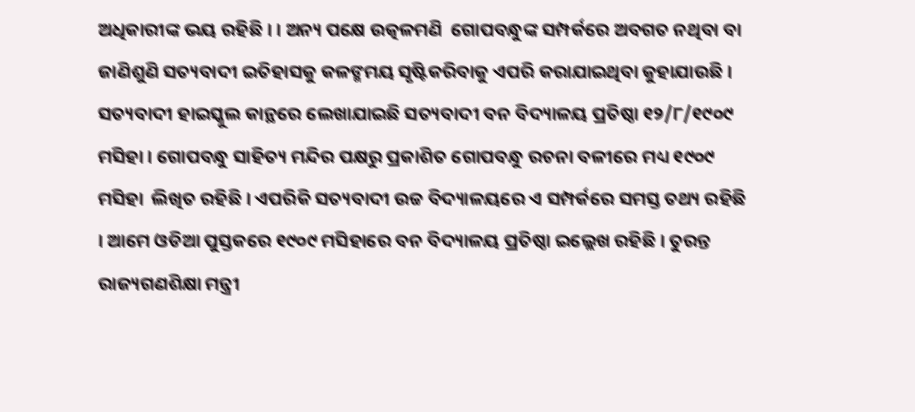ଅଧିକାରୀଙ୍କ ଭୟ ରହିଛି । । ଅନ୍ୟ ପକ୍ଷେ ଉତ୍କଳମଣି  ଗୋପବନ୍ଧୁଙ୍କ ସମ୍ପର୍କରେ ଅବଗତ ନଥିବା ବା ଜାଣିଶୁଣି ସତ୍ୟବାଦୀ ଇତିହାସକୁ କଳଙ୍ମମୟ ସୃଷ୍ଟିକରିବାକୁ ଏପରି କରାଯାଇଥିବା କୁହାଯାଉଛି ।  ସତ୍ୟବାଦୀ ହାଇସ୍କୁଲ କାନ୍ଥରେ ଲେଖାଯାଇଛି ସତ୍ୟବାଦୀ ବନ ବିଦ୍ୟାଳୟ ପ୍ରତିଷ୍ଠା ୧୨/୮/୧୯୦୯ ମସିହା । ଗୋପବନ୍ଧୁ ସାହିତ୍ୟ ମନ୍ଦିର ପକ୍ଷରୁ ପ୍ରକାଶିତ ଗୋପବନ୍ଧୁ ରଚନା ବଳୀରେ ମଧ୍ୟ ୧୯୦୯ ମସିହା  ଲିଖିତ ରହିଛି । ଏପରିକି ସତ୍ୟବାଦୀ ଉଚ୍ଚ ବିଦ୍ୟାଳୟରେ ଏ ସମ୍ପର୍କରେ ସମସ୍ତ ତଥ୍ୟ ରହିଛି । ଆମେ ଓଡିଆ ପୁସ୍ତକରେ ୧୯୦୯ ମସିହାରେ ବନ ବିଦ୍ୟାଳୟ ପ୍ରତିଷ୍ଠା ଇଲ୍ଲେଖ ରହିଛି । ତୁରନ୍ତ ରାଜ୍ୟଗଣଶିକ୍ଷା ମନ୍ତ୍ରୀ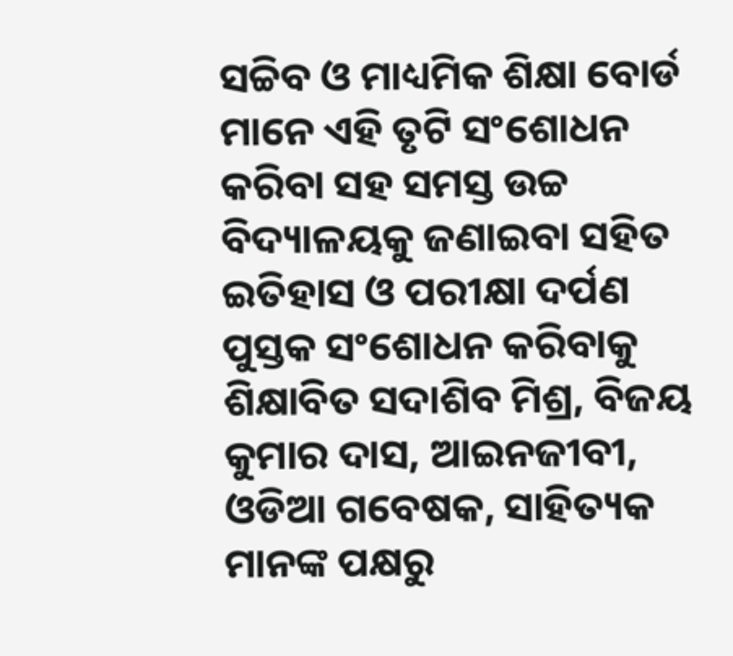ସଚ୍ଚିବ ଓ ମାଧ୍ୟମିକ ଶିକ୍ଷା ବୋର୍ଡ ମାନେ ଏହି ତୃଟି ସଂଶୋଧନ କରିବା ସହ ସମସ୍ତ ଉଚ୍ଚ ବିଦ୍ୟାଳୟକୁ ଜଣାଇବା ସହିତ ଇତିହାସ ଓ ପରୀକ୍ଷା ଦର୍ପଣ ପୁସ୍ତକ ସଂଶୋଧନ କରିବାକୁ ଶିକ୍ଷାବିତ ସଦାଶିବ ମିଶ୍ର, ବିଜୟ କୁମାର ଦାସ, ଆଇନଜୀବୀ, ଓଡିଆ ଗବେଷକ, ସାହିତ୍ୟକ ମାନଙ୍କ ପକ୍ଷରୁ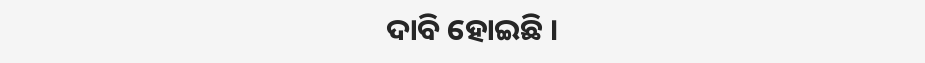ଦାବି ହୋଇଛି ।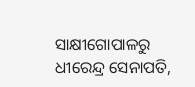ସାକ୍ଷୀଗୋପାଳରୁ ଧୀରେନ୍ଦ୍ର ସେନାପତି,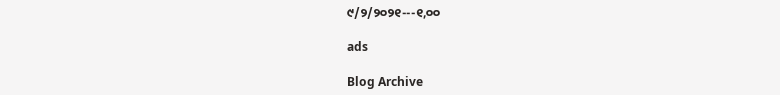୯/୨/୨୦୨୧---୧,୦୦

ads

Blog Archive